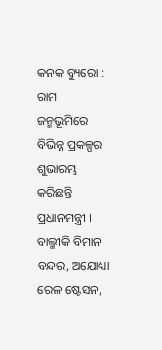କନକ ବ୍ୟୁରୋ : ରାମ ଜନ୍ମଭୂମିରେ ବିଭିନ୍ନ ପ୍ରକଳ୍ପର ଶୁଭାରମ୍ଭ କରିଛନ୍ତି ପ୍ରଧାନମନ୍ତ୍ରୀ । ବାଲ୍ମୀକି ବିମାନ ବନ୍ଦର, ଅଯୋଧ୍ୟା ରେଳ ଷ୍ଟେସନ,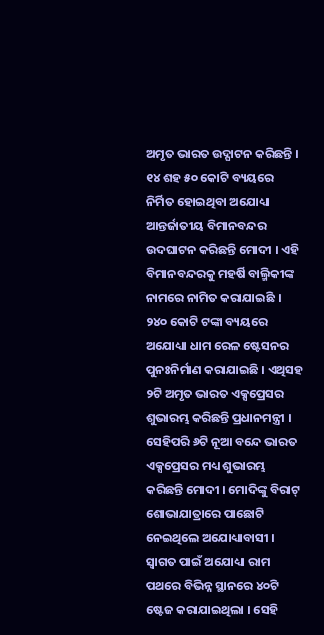ଅମୃତ ଭାରତ ଉଦ୍ଘାଟନ କରିଛନ୍ତି । ୧୪ ଶହ ୫୦ କୋଟି ବ୍ୟୟରେ ନିର୍ମିତ ହୋଇଥିବା ଅଯୋଧ୍ୟା ଆନ୍ତର୍ଜାତୀୟ ବିମାନବନ୍ଦର ଉଦଘାଟନ କରିଛନ୍ତି ମୋଦୀ । ଏହି ବିମାନବନ୍ଦରକୁ ମହର୍ଷି ବାଲ୍ମିକୀଙ୍କ ନାମରେ ନାମିତ କରାଯାଇଛି । ୨୪୦ କୋଟି ଟଙ୍କା ବ୍ୟୟରେ ଅଯୋଧ୍ୟା ଧାମ ରେଳ ଷ୍ଟେସନର ପୁନଃନିର୍ମାଣ କରାଯାଇଛି । ଏଥିସହ ୨ଟି ଅମୃତ ଭାରତ ଏକ୍ସପ୍ରେସର ଶୁଭାରମ୍ଭ କରିଛନ୍ତି ପ୍ରଧାନମନ୍ତ୍ରୀ । ସେହିପରି ୬ଟି ନୂଆ ବନ୍ଦେ ଭାରତ ଏକ୍ସପ୍ରେସର ମଧ୍ୟ ଶୁଭାରମ୍ଭ କରିଛନ୍ତି ମୋଦୀ । ମୋଦିଙ୍କୁ ବିରାଟ୍ ଶୋଭାଯାତ୍ରାରେ ପାଛୋଟି ନେଇଥିଲେ ଅଯୋଧ୍ୟାବାସୀ । ସ୍ୱାଗତ ପାଇଁ ଅଯୋଧ୍ୟା ରାମ ପଥରେ ବିଭିନ୍ନ ସ୍ଥାନରେ ୪୦ଟି ଷ୍ଟେଜ କରାଯାଇଥିଲା । ସେହି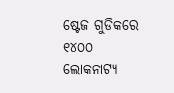ଷ୍ଟେଜ ଗୁଡିକରେ ୧୪୦୦ ଲୋକନାଟ୍ୟ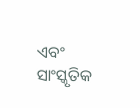ଏବଂ ସାଂସ୍କୃତିକ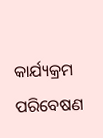କାର୍ଯ୍ୟକ୍ରମ ପରିବେଷଣ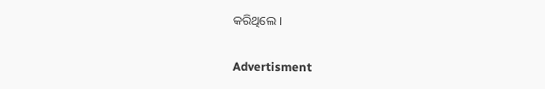କରିଥିଲେ ।

Advertisment